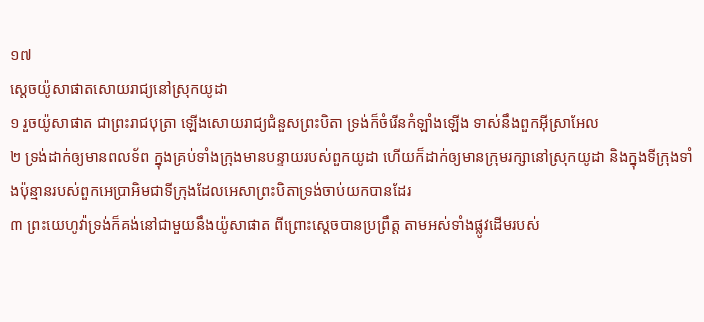១៧
ស្តេចយ៉ូសាផាតសោយរាជ្យនៅស្រុកយូដា
១ រួចយ៉ូសាផាត ជាព្រះរាជបុត្រា ឡើងសោយរាជ្យជំនួសព្រះបិតា ទ្រង់ក៏ចំរើនកំឡាំងឡើង ទាស់នឹងពួកអ៊ីស្រាអែល
២ ទ្រង់ដាក់ឲ្យមានពលទ័ព ក្នុងគ្រប់ទាំងក្រុងមានបន្ទាយរបស់ពួកយូដា ហើយក៏ដាក់ឲ្យមានក្រុមរក្សានៅស្រុកយូដា និងក្នុងទីក្រុងទាំងប៉ុន្មានរបស់ពួកអេប្រាអិមជាទីក្រុងដែលអេសាព្រះបិតាទ្រង់ចាប់យកបានដែរ
៣ ព្រះយេហូវ៉ាទ្រង់ក៏គង់នៅជាមួយនឹងយ៉ូសាផាត ពីព្រោះស្តេចបានប្រព្រឹត្ត តាមអស់ទាំងផ្លូវដើមរបស់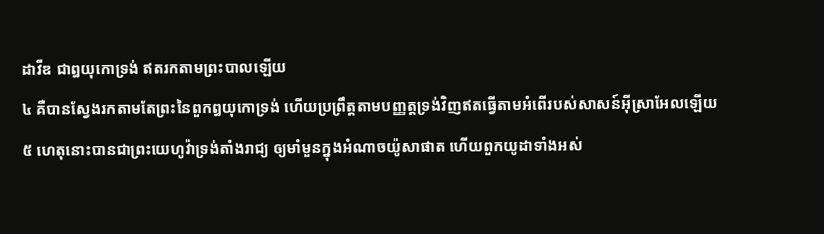ដាវីឌ ជាឰយុកោទ្រង់ ឥតរកតាមព្រះបាលឡើយ
៤ គឺបានស្វែងរកតាមតែព្រះនៃពួកឰយុកោទ្រង់ ហើយប្រព្រឹត្តតាមបញ្ញត្តទ្រង់វិញឥតធ្វើតាមអំពើរបស់សាសន៍អ៊ីស្រាអែលឡើយ
៥ ហេតុនោះបានជាព្រះយេហូវ៉ាទ្រង់តាំងរាជ្យ ឲ្យមាំមួនក្នុងអំណាចយ៉ូសាផាត ហើយពួកយូដាទាំងអស់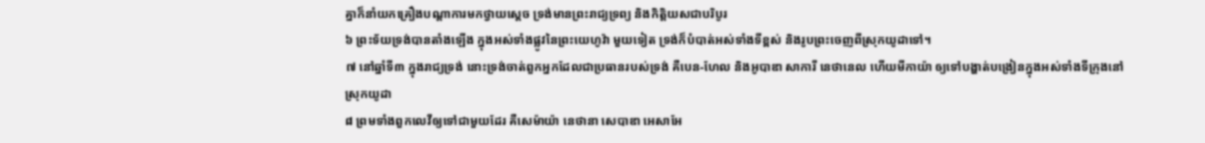គ្នាក៏នាំយកគ្រឿងបណ្តាការមកថ្វាយស្តេច ទ្រង់មានព្រះរាជ្យទ្រព្យ និងកិត្តិយសជាបរិបូរ
៦ ព្រះទ័យទ្រង់បានតាំងឡើង ក្នុងអស់ទាំងផ្លូវនៃព្រះយេហូវ៉ា មួយទៀត ទ្រង់ក៏បំបាត់អស់ទាំងទីខ្ពស់ និងរូបព្រះចេញពីស្រុកយូដាទៅ។
៧ នៅឆ្នាំទី៣ ក្នុងរាជ្យទ្រង់ នោះទ្រង់ចាត់ពួកអ្នកដែលជាប្រធានរបស់ទ្រង់ គឺបេន-ហែល និងអូបាឌា សាការី នេថានេល ហើយមីកាយ៉ា ឲ្យទៅបង្ហាត់បង្រៀនក្នុងអស់ទាំងទីក្រុងនៅស្រុកយូដា
៨ ព្រមទាំងពួកលេវីឲ្យទៅជាមួយដែរ គឺសេម៉ាយ៉ា នេថានា សេបាឌា អេសាអែ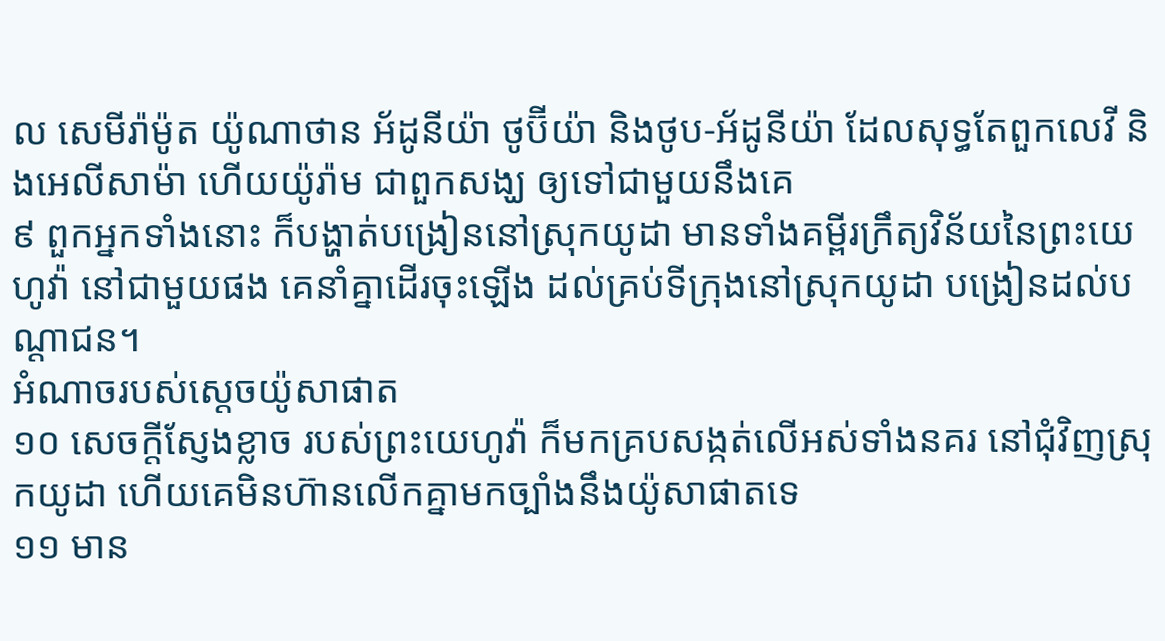ល សេមីរ៉ាម៉ូត យ៉ូណាថាន អ័ដូនីយ៉ា ថូប៊ីយ៉ា និងថូប-អ័ដូនីយ៉ា ដែលសុទ្ធតែពួកលេវី និងអេលីសាម៉ា ហើយយ៉ូរ៉ាម ជាពួកសង្ឃ ឲ្យទៅជាមួយនឹងគេ
៩ ពួកអ្នកទាំងនោះ ក៏បង្ហាត់បង្រៀននៅស្រុកយូដា មានទាំងគម្ពីរក្រឹត្យវិន័យនៃព្រះយេហូវ៉ា នៅជាមួយផង គេនាំគ្នាដើរចុះឡើង ដល់គ្រប់ទីក្រុងនៅស្រុកយូដា បង្រៀនដល់បណ្តាជន។
អំណាចរបស់ស្តេចយ៉ូសាផាត
១០ សេចក្តីស្ញែងខ្លាច របស់ព្រះយេហូវ៉ា ក៏មកគ្របសង្កត់លើអស់ទាំងនគរ នៅជុំវិញស្រុកយូដា ហើយគេមិនហ៊ានលើកគ្នាមកច្បាំងនឹងយ៉ូសាផាតទេ
១១ មាន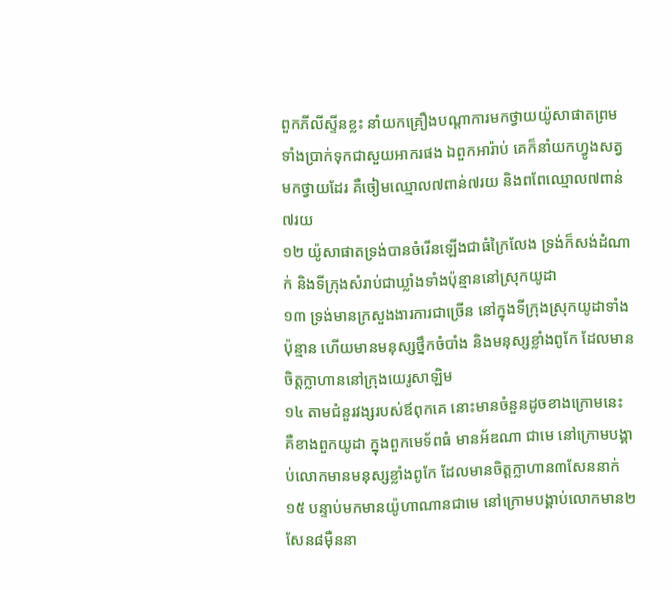ពួកភីលីស្ទីនខ្លះ នាំយកគ្រឿងបណ្តាការមកថ្វាយយ៉ូសាផាតព្រមទាំងប្រាក់ទុកជាសួយអាករផង ឯពួកអារ៉ាប់ គេក៏នាំយកហ្វូងសត្វមកថ្វាយដែរ គឺចៀមឈ្មោល៧ពាន់៧រយ និងពពែឈ្មោល៧ពាន់៧រយ
១២ យ៉ូសាផាតទ្រង់បានចំរើនឡើងជាធំក្រៃលែង ទ្រង់ក៏សង់ដំណាក់ និងទីក្រុងសំរាប់ជាឃ្លាំងទាំងប៉ុន្មាននៅស្រុកយូដា
១៣ ទ្រង់មានក្រសួងងារការជាច្រើន នៅក្នុងទីក្រុងស្រុកយូដាទាំងប៉ុន្មាន ហើយមានមនុស្សថ្នឹកចំបាំង និងមនុស្សខ្លាំងពូកែ ដែលមានចិត្តក្លាហាននៅក្រុងយេរូសាឡិម
១៤ តាមជំនួរវង្សរបស់ឪពុកគេ នោះមានចំនួនដូចខាងក្រោមនេះ គឺខាងពួកយូដា ក្នុងពួកមេទ័ពធំ មានអ័ឌណា ជាមេ នៅក្រោមបង្គាប់លោកមានមនុស្សខ្លាំងពូកែ ដែលមានចិត្តក្លាហាន៣សែននាក់
១៥ បន្ទាប់មកមានយ៉ូហាណានជាមេ នៅក្រោមបង្គាប់លោកមាន២សែន៨ម៉ឺននា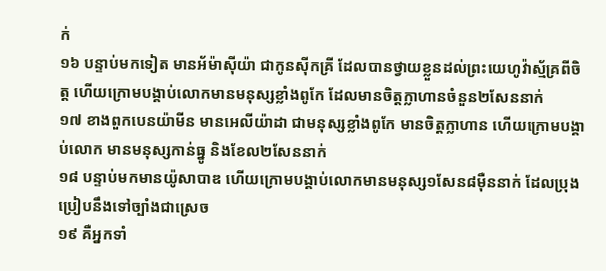ក់
១៦ បន្ទាប់មកទៀត មានអ័ម៉ាស៊ីយ៉ា ជាកូនស៊ីកគ្រី ដែលបានថ្វាយខ្លួនដល់ព្រះយេហូវ៉ាស្ម័គ្រពីចិត្ត ហើយក្រោមបង្គាប់លោកមានមនុស្សខ្លាំងពូកែ ដែលមានចិត្តក្លាហានចំនួន២សែននាក់
១៧ ខាងពួកបេនយ៉ាមីន មានអេលីយ៉ាដា ជាមនុស្សខ្លាំងពូកែ មានចិត្តក្លាហាន ហើយក្រោមបង្គាប់លោក មានមនុស្សកាន់ធ្នូ និងខែល២សែននាក់
១៨ បន្ទាប់មកមានយ៉ូសាបាឌ ហើយក្រោមបង្គាប់លោកមានមនុស្ស១សែន៨ម៉ឺននាក់ ដែលប្រុងប្រៀបនឹងទៅច្បាំងជាស្រេច
១៩ គឺអ្នកទាំ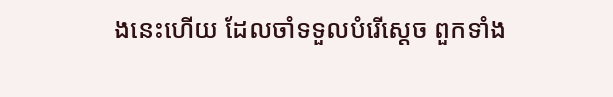ងនេះហើយ ដែលចាំទទួលបំរើស្តេច ពួកទាំង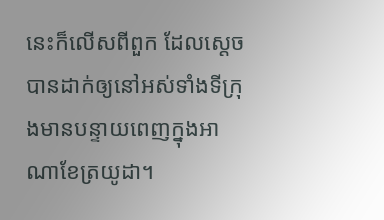នេះក៏លើសពីពួក ដែលស្តេចបានដាក់ឲ្យនៅអស់ទាំងទីក្រុងមានបន្ទាយពេញក្នុងអាណាខែត្រយូដា។